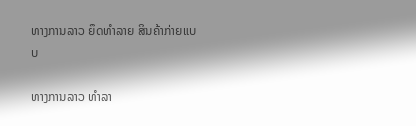ທາງການລາວ ຍຶດທໍາລາຍ ສິນຄ້າກ່າຍແບບ

ທາງການລາວ ທໍາລາ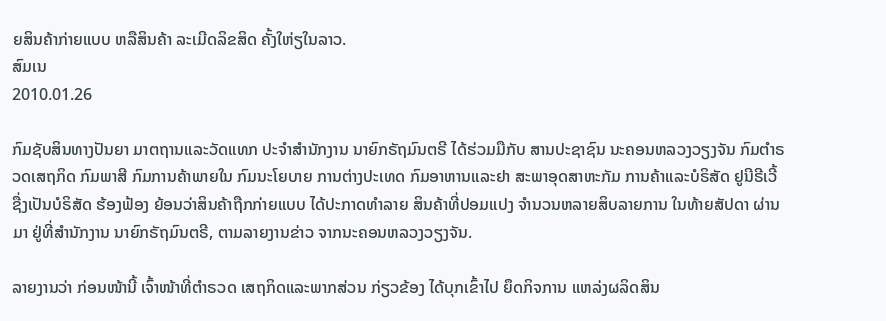ຍສິນຄ້າກ່າຍແບບ ຫລືສິນຄ້າ ລະເມີດລິຂສິດ ຄັ້ງໃຫ່ຽໃນລາວ.
ສົມເນ
2010.01.26

ກົມຊັບສິນທາງປັນຍາ ມາຕຖານແລະວັດແທກ ປະຈໍາສໍານັກງານ ນາຍົກຣັຖມົນຕຣີ ໄດ້ຮ່ວມມືກັບ ສານປະຊາຊົນ ນະຄອນຫລວງວຽງຈັນ ກົມຕໍາຣວດເສຖກິດ ກົມພາສີ ກົມການຄ້າພາຍໃນ ກົມນະໂຍບາຍ ການຕ່າງປະເທດ ກົມອາຫານແລະຢາ ສະພາອຸດສາຫະກັມ ການຄ້າແລະບໍຣິສັດ ຢູນີຣີເວີ້ ຊື່ງເປັນບໍຣິສັດ ຮ້ອງຟ້ອງ ຍ້ອນວ່າສິນຄ້າຖືກກ່າຍແບບ ໄດ້ປະກາດທໍາລາຍ ສິນຄ້າທີ່ປອມແປງ ຈໍານວນຫລາຍສິບລາຍການ ໃນທ້າຍສັປດາ ຜ່ານມາ ຢູ່ທີ່ສໍານັກງານ ນາຍົກຣັຖມົນຕຣີ, ຕາມລາຍງານຂ່າວ ຈາກນະຄອນຫລວງວຽງຈັນ.

ລາຍງານວ່າ ກ່ອນໜ້ານີ້ ເຈົ້າໜ້າທີ່ຕໍາຣວດ ເສຖກິດແລະພາກສ່ວນ ກ່ຽວຂ້ອງ ໄດ້ບຸກເຂົ້າໄປ ຍຶດກິຈການ ແຫລ່ງຜລິດສິນ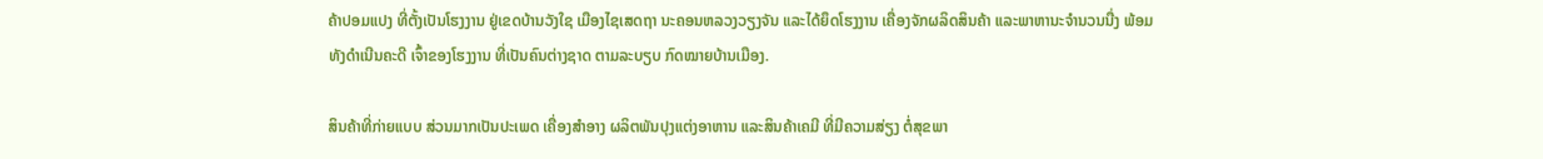ຄ້າປອມແປງ ທີ່ຕັ້ງເປັນໂຮງງານ ຢູ່ເຂດບ້ານວັງໃຊ ເມືອງໄຊເສດຖາ ນະຄອນຫລວງວຽງຈັນ ແລະໄດ້ຍຶດໂຮງງານ ເຄື່ອງຈັກຜລິດສິນຄ້າ ແລະພາຫານະຈໍານວນນື່ງ ພ້ອມທັງດໍາເນີນຄະດີ ເຈົ້າຂອງໂຮງງານ ທີ່ເປັນຄົນຕ່າງຊາດ ຕາມລະບຽບ ກົດໝາຍບ້ານເມືອງ.

ສິນຄ້າທີ່ກ່າຍແບບ ສ່ວນມາກເປັນປະເພດ ເຄື່ອງສໍາອາງ ຜລິຕພັນປຸງແຕ່ງອາຫານ ແລະສິນຄ້າເຄມີ ທີ່ມີຄວາມສ່ຽງ ຕໍ່ສຸຂພາ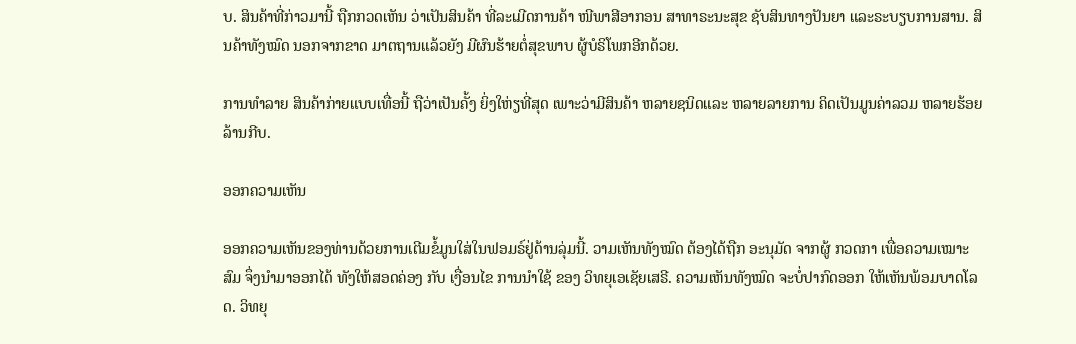ບ. ສິນຄ້າທີ່ກ່າວມານີ້ ຖືກກວດເຫັນ ວ່າເປັນສິນຄ້າ ທີ່ລະເມີດການຄ້າ ໜີພາສີອາກອນ ສາທາຣະນະສຸຂ ຊັບສິນທາງປັນຍາ ແລະຣະບຽບການສານ. ສິນຄ້າທັງໝົດ ນອກຈາກຂາດ ມາຕຖານແລ້ວຍັງ ມີຜົນຮ້າຍຕໍ່ສຸຂພາບ ຜູ້ບໍຣິໂພກອີກດ້ວຍ.

ການທໍາລາຍ ສິນຄ້າກ່າຍແບບເທື່ອນີ້ ຖືວ່າເປັນຄັ້ງ ຍິ່ງໃຫ່ຽທີ່ສຸດ ເພາະວ່າມີສິນຄ້າ ຫລາຍຊນິດແລະ ຫລາຍລາຍການ ຄິດເປັນມູນຄ່າລວມ ຫລາຍຮ້ອຍລ້ານກີບ.

ອອກຄວາມເຫັນ

ອອກຄວາມເຫັນຂອງທ່ານດ້ວຍການເຕີມຂໍ້ມູນໃສ່ໃນຟອມຣ໌ຢູ່ດ້ານລຸ່ມນີ້. ວາມເຫັນທັງໝົດ ຕ້ອງໄດ້ຖືກ ອະນຸມັດ ຈາກຜູ້ ກວດກາ ເພື່ອຄວາມເໝາະສົມ ຈຶ່ງນໍາມາອອກໄດ້ ທັງໃຫ້ສອດຄ່ອງ ກັບ ເງື່ອນໄຂ ການນຳໃຊ້ ຂອງ ວິທຍຸເອເຊັຍເສຣີ. ຄວາມເຫັນທັງໝົດ ຈະບໍ່ປາກົດອອກ ໃຫ້ເຫັນພ້ອມບາດໂລດ. ວິທຍຸ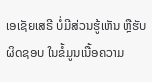ເອເຊັຍເສຣີ ບໍ່ມີສ່ວນຮູ້ເຫັນ ຫຼືຮັບຜິດຊອບ ໃນຂໍ້ມູນເນື້ອຄວາມ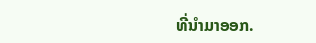ທີ່ນໍາມາອອກ.